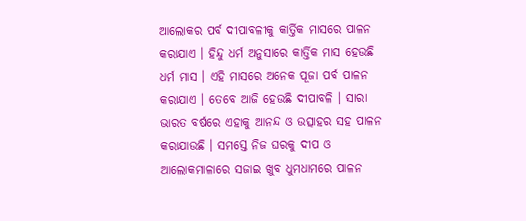ଆଲୋକର ପର୍ବ ଦୀପାବଳୀକୁ କାର୍ତ୍ତିକ ମାସରେ ପାଳନ କରାଯାଏ । ହିନ୍ଦୁ ଧର୍ମ ଅନୁସାରେ କାର୍ତ୍ତିକ ମାସ ହେଉଛି ଧର୍ମ ମାସ । ଏହି ମାସରେ ଅନେକ ପୂଜା ପର୍ବ ପାଳନ କରାଯାଏ । ତେବେ ଆଜି ହେଉଛି ଦୀପାବଳି । ସାରା ଭାରତ ବର୍ଷରେ ଏହାକୁ ଆନନ୍ଦ ଓ ଉତ୍ସାହର ସହ ପାଳନ କରାଯାଉଛି । ସମସ୍ତେ ନିଜ ଘରକୁ ଦୀପ ଓ ଆଲୋକମାଳାରେ ସଜାଇ ଖୁବ ଧୁମଧାମରେ ପାଳନ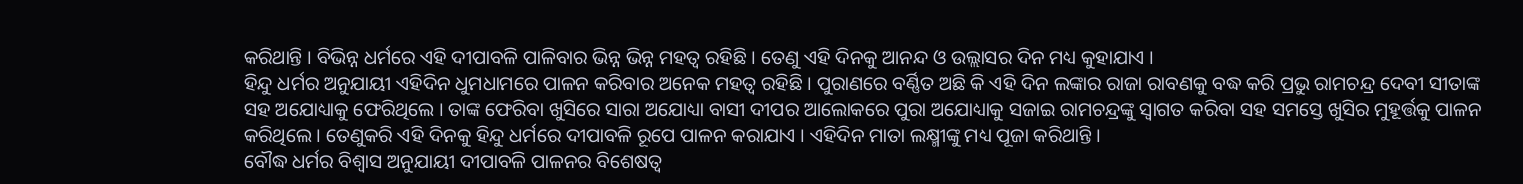କରିଥାନ୍ତି । ବିଭିନ୍ନ ଧର୍ମରେ ଏହି ଦୀପାବଳି ପାଳିବାର ଭିନ୍ନ ଭିନ୍ନ ମହତ୍ୱ ରହିଛି । ତେଣୁ ଏହି ଦିନକୁ ଆନନ୍ଦ ଓ ଉଲ୍ଲାସର ଦିନ ମଧ୍ୟ କୁହାଯାଏ ।
ହିନ୍ଦୁ ଧର୍ମର ଅନୁଯାୟୀ ଏହିଦିନ ଧୁମଧାମରେ ପାଳନ କରିବାର ଅନେକ ମହତ୍ୱ ରହିଛି । ପୁରାଣରେ ବର୍ଣ୍ଣିତ ଅଛି କି ଏହି ଦିନ ଲଙ୍କାର ରାଜା ରାବଣକୁ ବଦ୍ଧ କରି ପ୍ରଭୁ ରାମଚନ୍ଦ୍ର ଦେବୀ ସୀତାଙ୍କ ସହ ଅଯୋଧ୍ୟାକୁ ଫେରିଥିଲେ । ତାଙ୍କ ଫେରିବା ଖୁସିରେ ସାରା ଅଯୋଧ୍ୟା ବାସୀ ଦୀପର ଆଲୋକରେ ପୁରା ଅଯୋଧ୍ୟାକୁ ସଜାଇ ରାମଚନ୍ଦ୍ରଙ୍କୁ ସ୍ୱାଗତ କରିବା ସହ ସମସ୍ତେ ଖୁସିର ମୁହୂର୍ତ୍ତକୁ ପାଳନ କରିଥିଲେ । ତେଣୁକରି ଏହି ଦିନକୁ ହିନ୍ଦୁ ଧର୍ମରେ ଦୀପାବଳି ରୂପେ ପାଳନ କରାଯାଏ । ଏହିଦିନ ମାତା ଲକ୍ଷ୍ମୀଙ୍କୁ ମଧ୍ୟ ପୂଜା କରିଥାନ୍ତି ।
ବୌଦ୍ଧ ଧର୍ମର ବିଶ୍ୱାସ ଅନୁଯାୟୀ ଦୀପାବଳି ପାଳନର ବିଶେଷତ୍ୱ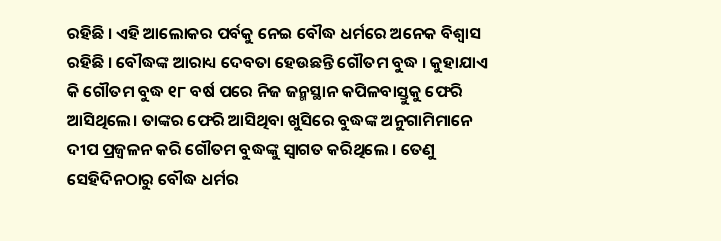ରହିଛି । ଏହି ଆଲୋକର ପର୍ବକୁ ନେଇ ବୌଦ୍ଧ ଧର୍ମରେ ଅନେକ ବିଶ୍ୱାସ ରହିଛି । ବୌଦ୍ଧଙ୍କ ଆରାଧ୍ୟ ଦେବତା ହେଉଛନ୍ତି ଗୌତମ ବୁଦ୍ଧ । କୁହାଯାଏ କି ଗୌତମ ବୁଦ୍ଧ ୧୮ ବର୍ଷ ପରେ ନିଜ ଜନ୍ମସ୍ଥାନ କପିଳବାସ୍ତୁକୁ ଫେରି ଆସିଥିଲେ। ତାଙ୍କର ଫେରି ଆସିଥିବା ଖୁସିରେ ବୁଦ୍ଧଙ୍କ ଅନୁଗାମିମାନେ ଦୀପ ପ୍ରଜ୍ବଳନ କରି ଗୌତମ ବୁଦ୍ଧଙ୍କୁ ସ୍ୱାଗତ କରିଥିଲେ । ତେଣୁ ସେହିଦିନଠାରୁ ବୌଦ୍ଧ ଧର୍ମର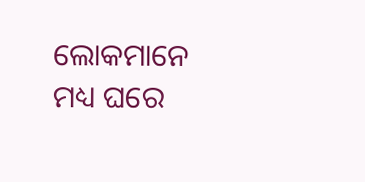ଲୋକମାନେ ମଧ୍ୟ ଘରେ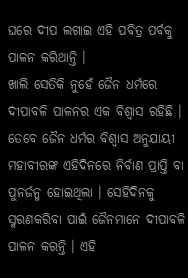ଘରେ ଦୀପ ଲଗାଇ ଏହି ପବିତ୍ର ପର୍ବକୁ ପାଳନ କରିଥାନ୍ତି ।
ଖାଲି ସେତିକି ନୁହେଁ ଜୈନ ଧର୍ମରେ ଦୀପାବଳି ପାଳନର ଏକ ବିଶ୍ୱାସ ରହିଛି । ତେବେ ଜୈନ ଧର୍ମର ବିଶ୍ୱାସ ଅନୁଯାୟୀ ମହାବୀରଙ୍କ ଏହିଦିନରେ ନିର୍ବାଣ ପ୍ରାପ୍ତି ବା ପୁନର୍ଜନ୍ମ ହୋଇଥିଲା । ସେହିଦିନକୁ ସ୍ମରଣକରିବା ପାଇଁ ଜୈନମାନେ ଦୀପାବଳି ପାଳନ କରନ୍ତି । ଏହି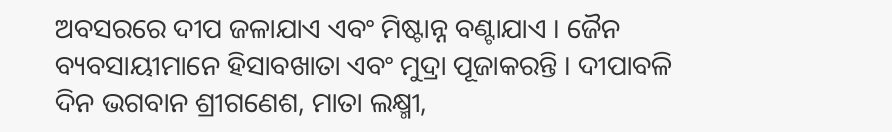ଅବସରରେ ଦୀପ ଜଳାଯାଏ ଏବଂ ମିଷ୍ଟାନ୍ନ ବଣ୍ଟାଯାଏ । ଜୈନ ବ୍ୟବସାୟୀମାନେ ହିସାବଖାତା ଏବଂ ମୁଦ୍ରା ପୂଜାକରନ୍ତି । ଦୀପାବଳି ଦିନ ଭଗବାନ ଶ୍ରୀଗଣେଶ, ମାତା ଲକ୍ଷ୍ମୀ,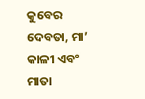କୁବେର ଦେବତା, ମା’ କାଳୀ ଏବଂ ମାତା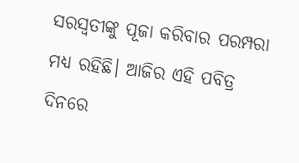ସରସ୍ୱତୀଙ୍କୁ ପୂଜା କରିବାର ପରମ୍ପରା ମଧ୍ୟ ରହିଛି। ଆଜିର ଏହି ପବିତ୍ର ଦିନରେ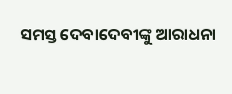ସମସ୍ତ ଦେବାଦେବୀଙ୍କୁ ଆରାଧନା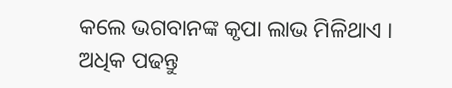କଲେ ଭଗବାନଙ୍କ କୃପା ଲାଭ ମିଳିଥାଏ ।
ଅଧିକ ପଢନ୍ତୁ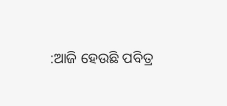:ଆଜି ହେଉଛି ପବିତ୍ର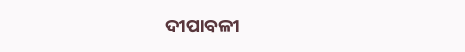ଦୀପାବଳୀ